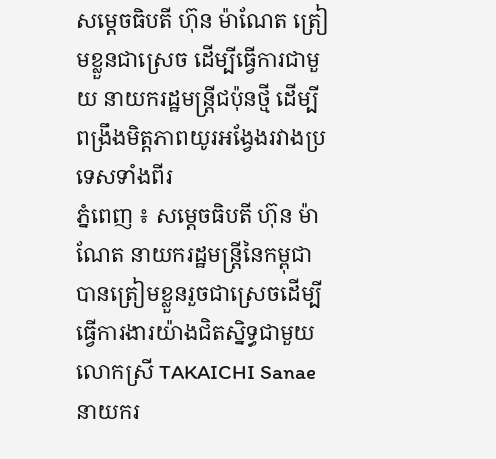សម្ដេចធិបតី ហ៊ុន ម៉ាណែត ត្រៀមខ្លួនជាស្រេច ដើម្បីធ្វើការជាមួយ នាយករដ្ឋមន្ត្រីជប៉ុនថ្មី ដើម្បីពង្រឹងមិត្តភាពយូរអង្វែងរវាងប្រទេសទាំងពីរ
ភ្នំពេញ ៖ សម្ដេចធិបតី ហ៊ុន ម៉ាណែត នាយករដ្ឋមន្ដ្រីនៃកម្ពុជា បានត្រៀមខ្លួនរួចជាស្រេចដើម្បីធ្វើការងារយ៉ាងជិតស្និទ្ធជាមួយលោកស្រី TAKAICHI Sanae នាយករ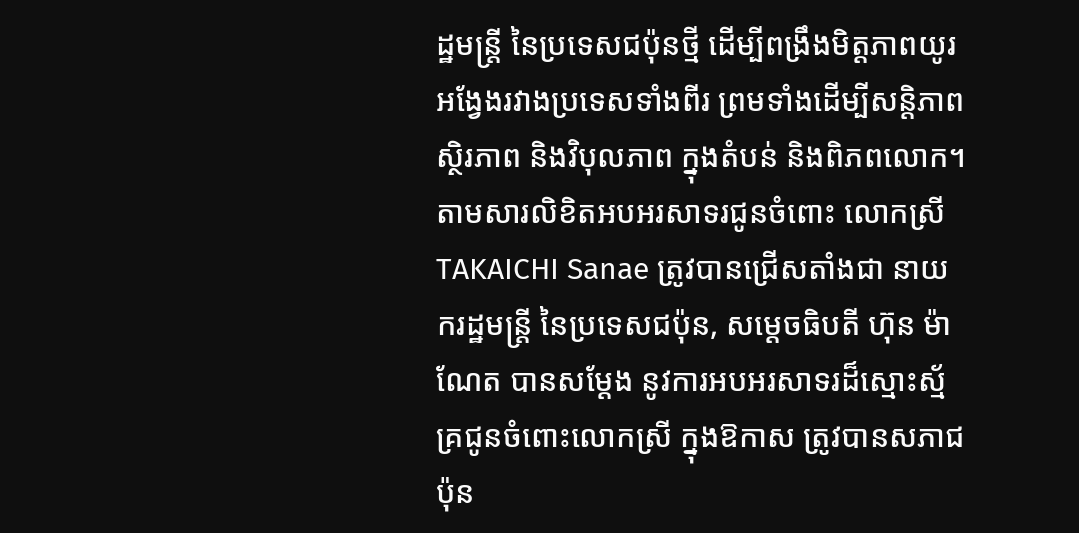ដ្ឋមន្ត្រី នៃប្រទេសជប៉ុនថ្មី ដើម្បីពង្រឹងមិត្តភាពយូរអង្វែងរវាងប្រទេសទាំងពីរ ព្រមទាំងដើម្បីសន្តិភាព ស្ថិរភាព និងវិបុលភាព ក្នុងតំបន់ និងពិភពលោក។
តាមសារលិខិតអបអរសាទរជូនចំពោះ លោកស្រី TAKAICHI Sanae ត្រូវបានជ្រើសតាំងជា នាយករដ្ឋមន្ត្រី នៃប្រទេសជប៉ុន, សម្ដេចធិបតី ហ៊ុន ម៉ាណែត បានសម្តែង នូវការអបអរសាទរដ៏ស្មោះស្ម័គ្រជូនចំពោះលោកស្រី ក្នុងឱកាស ត្រូវបានសភាជប៉ុន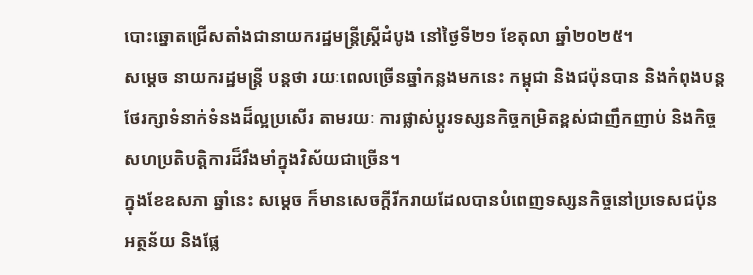បោះឆ្នោតជ្រើសតាំងជានាយករដ្ឋមន្ត្រីស្ត្រីដំបូង នៅថ្ងៃទី២១ ខែតុលា ឆ្នាំ២០២៥។
សម្ដេច នាយករដ្ឋមន្ដ្រី បន្ដថា រយៈពេលច្រើនឆ្នាំកន្លងមកនេះ កម្ពុជា និងជប៉ុនបាន និងកំពុងបន្តថែរក្សាទំនាក់ទំនងដ៏ល្អប្រសើរ តាមរយៈ ការផ្លាស់ប្តូរទស្សនកិច្ចកម្រិតខ្ពស់ជាញឹកញាប់ និងកិច្ចសហប្រតិបត្តិការដ៏រឹងមាំក្នុងវិស័យជាច្រើន។
ក្នុងខែឧសភា ឆ្នាំនេះ សម្ដេច ក៏មានសេចក្តីរីករាយដែលបានបំពេញទស្សនកិច្ចនៅប្រទេសជប៉ុន អត្ថន័យ និងផ្លែ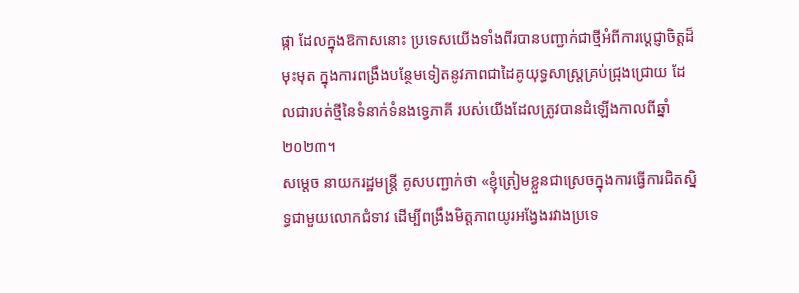ផ្កា ដែលក្នុងឱកាសនោះ ប្រទេសយើងទាំងពីរបានបញ្ជាក់ជាថ្មីអំពីការប្តេជ្ញាចិត្តដ៏មុះមុត ក្នុងការពង្រឹងបន្ថែមទៀតនូវភាពជាដៃគូយុទ្ធសាស្ត្រគ្រប់ជ្រុងជ្រោយ ដែលជារបត់ថ្មីនៃទំនាក់ទំនងទ្វេភាគី របស់យើងដែលត្រូវបានដំឡើងកាលពីឆ្នាំ ២០២៣។
សម្ដេច នាយករដ្ឋមន្ដ្រី គូសបញ្ជាក់ថា «ខ្ញុំត្រៀមខ្លួនជាស្រេចក្នុងការធ្វើការជិតស្និទ្ធជាមួយលោកជំទាវ ដើម្បីពង្រឹងមិត្តភាពយូរអង្វែងរវាងប្រទេ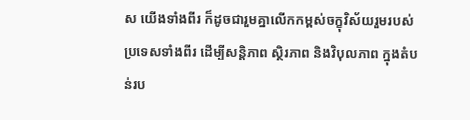ស យើងទាំងពីរ ក៏ដូចជារួមគ្នាលើកកម្ពស់ចក្ខុវិស័យរួមរបស់ប្រទេសទាំងពីរ ដើម្បីសន្តិភាព ស្ថិរភាព និងវិបុលភាព ក្នុងតំបន់រប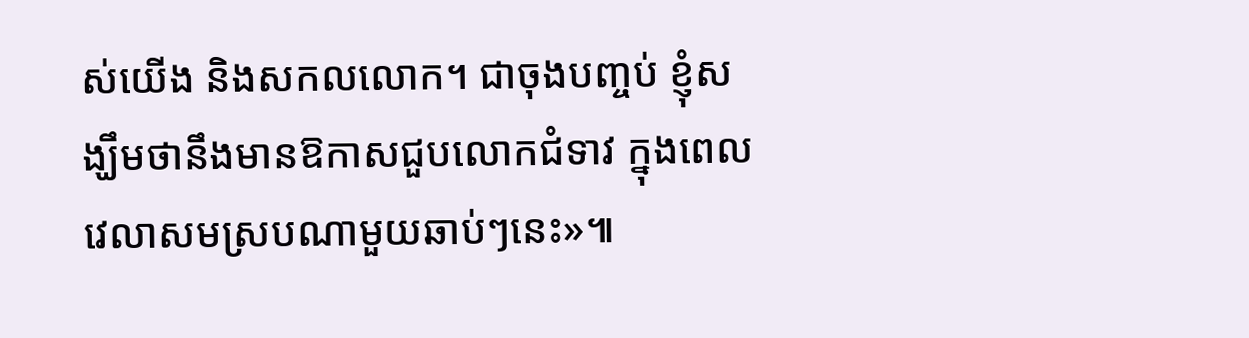ស់យើង និងសកលលោក។ ជាចុងបញ្ចប់ ខ្ញុំសង្ឃឹមថានឹងមានឱកាសជួបលោកជំទាវ ក្នុងពេល វេលាសមស្របណាមួយឆាប់ៗនេះ»៕